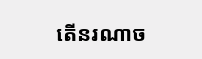តើនរណាច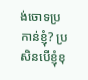ង់ចោទប្រកាន់ខ្ញុំ? ប្រសិនបើខ្ញុំខុ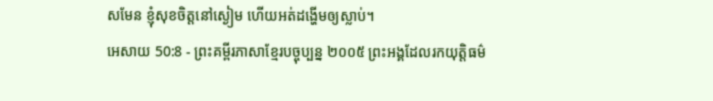សមែន ខ្ញុំសុខចិត្តនៅស្ងៀម ហើយអត់ដង្ហើមឲ្យស្លាប់។
អេសាយ 50:8 - ព្រះគម្ពីរភាសាខ្មែរបច្ចុប្បន្ន ២០០៥ ព្រះអង្គដែលរកយុត្តិធម៌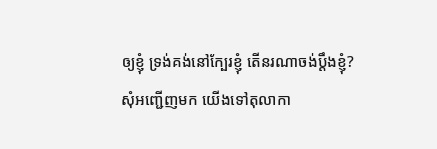ឲ្យខ្ញុំ ទ្រង់គង់នៅក្បែរខ្ញុំ តើនរណាចង់ប្ដឹងខ្ញុំ? សុំអញ្ជើញមក យើងទៅតុលាកា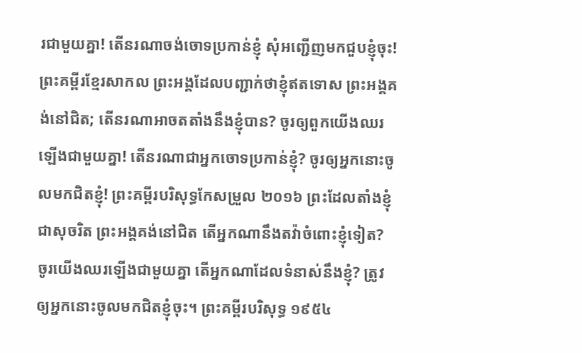រជាមួយគ្នា! តើនរណាចង់ចោទប្រកាន់ខ្ញុំ សុំអញ្ជើញមកជួបខ្ញុំចុះ! ព្រះគម្ពីរខ្មែរសាកល ព្រះអង្គដែលបញ្ជាក់ថាខ្ញុំឥតទោស ព្រះអង្គគង់នៅជិត; តើនរណាអាចតតាំងនឹងខ្ញុំបាន? ចូរឲ្យពួកយើងឈរឡើងជាមួយគ្នា! តើនរណាជាអ្នកចោទប្រកាន់ខ្ញុំ? ចូរឲ្យអ្នកនោះចូលមកជិតខ្ញុំ! ព្រះគម្ពីរបរិសុទ្ធកែសម្រួល ២០១៦ ព្រះដែលតាំងខ្ញុំជាសុចរិត ព្រះអង្គគង់នៅជិត តើអ្នកណានឹងតវ៉ាចំពោះខ្ញុំទៀត? ចូរយើងឈរឡើងជាមួយគ្នា តើអ្នកណាដែលទំនាស់នឹងខ្ញុំ? ត្រូវឲ្យអ្នកនោះចូលមកជិតខ្ញុំចុះ។ ព្រះគម្ពីរបរិសុទ្ធ ១៩៥៤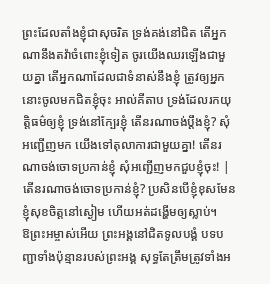ព្រះដែលតាំងខ្ញុំជាសុចរិត ទ្រង់គង់នៅជិត តើអ្នកណានឹងតវ៉ាចំពោះខ្ញុំទៀត ចូរយើងឈរឡើងជាមួយគ្នា តើអ្នកណាដែលជាទំនាស់នឹងខ្ញុំ ត្រូវឲ្យអ្នកនោះចូលមកជិតខ្ញុំចុះ អាល់គីតាប ទ្រង់ដែលរកយុត្តិធម៌ឲ្យខ្ញុំ ទ្រង់នៅក្បែរខ្ញុំ តើនរណាចង់ប្ដឹងខ្ញុំ? សុំអញ្ជើញមក យើងទៅតុលាការជាមួយគ្នា! តើនរណាចង់ចោទប្រកាន់ខ្ញុំ សុំអញ្ជើញមកជួបខ្ញុំចុះ! |
តើនរណាចង់ចោទប្រកាន់ខ្ញុំ? ប្រសិនបើខ្ញុំខុសមែន ខ្ញុំសុខចិត្តនៅស្ងៀម ហើយអត់ដង្ហើមឲ្យស្លាប់។
ឱព្រះអម្ចាស់អើយ ព្រះអង្គនៅជិតទូលបង្គំ បទបញ្ជាទាំងប៉ុន្មានរបស់ព្រះអង្គ សុទ្ធតែត្រឹមត្រូវទាំងអ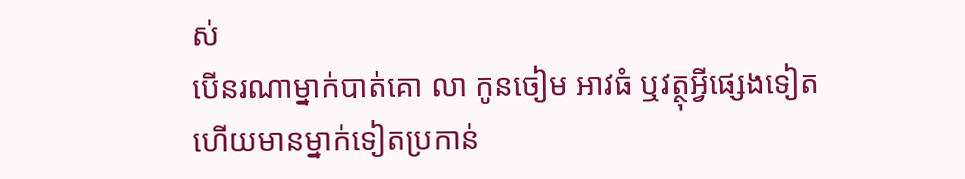ស់
បើនរណាម្នាក់បាត់គោ លា កូនចៀម អាវធំ ឬវត្ថុអ្វីផ្សេងទៀត ហើយមានម្នាក់ទៀតប្រកាន់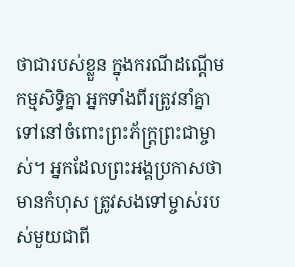ថាជារបស់ខ្លួន ក្នុងករណីដណ្ដើមកម្មសិទ្ធិគ្នា អ្នកទាំងពីរត្រូវនាំគ្នាទៅនៅចំពោះព្រះភ័ក្ត្រព្រះជាម្ចាស់។ អ្នកដែលព្រះអង្គប្រកាសថាមានកំហុស ត្រូវសងទៅម្ចាស់របស់មួយជាពី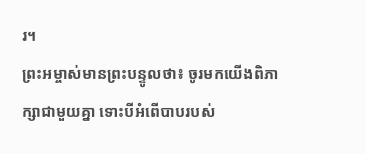រ។
ព្រះអម្ចាស់មានព្រះបន្ទូលថា៖ ចូរមកយើងពិភាក្សាជាមួយគ្នា ទោះបីអំពើបាបរបស់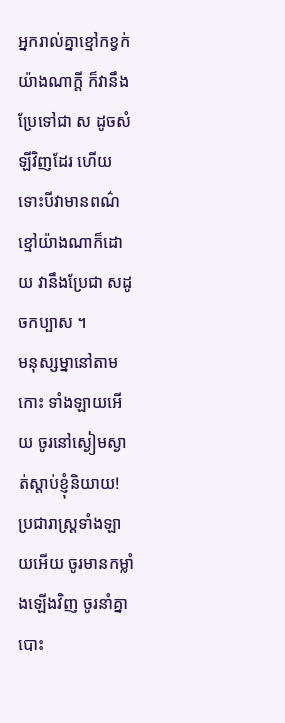អ្នករាល់គ្នាខ្មៅកខ្វក់ យ៉ាងណាក្ដី ក៏វានឹងប្រែទៅជា ស ដូចសំឡីវិញដែរ ហើយទោះបីវាមានពណ៌ខ្មៅយ៉ាងណាក៏ដោយ វានឹងប្រែជា សដូចកប្បាស ។
មនុស្សម្នានៅតាមកោះ ទាំងឡាយអើយ ចូរនៅស្ងៀមស្ងាត់ស្ដាប់ខ្ញុំនិយាយ! ប្រជារាស្ត្រទាំងឡាយអើយ ចូរមានកម្លាំងឡើងវិញ ចូរនាំគ្នាបោះ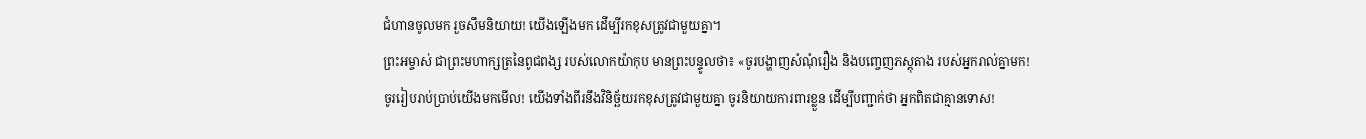ជំហានចូលមក រួចសឹមនិយាយ! យើងឡើងមក ដើម្បីរកខុសត្រូវជាមួយគ្នា។
ព្រះអម្ចាស់ ជាព្រះមហាក្សត្រនៃពូជពង្ស របស់លោកយ៉ាកុប មានព្រះបន្ទូលថា៖ «ចូរបង្ហាញសំណុំរឿង និងបញ្ចេញភស្ដុតាង របស់អ្នករាល់គ្នាមក!
ចូររៀបរាប់ប្រាប់យើងមកមើល! យើងទាំងពីរនឹងវិនិច្ឆ័យរកខុសត្រូវជាមួយគ្នា ចូរនិយាយការពារខ្លួន ដើម្បីបញ្ជាក់ថា អ្នកពិតជាគ្មានទោស!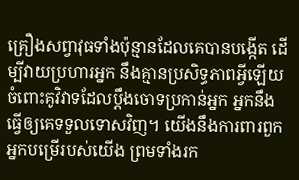គ្រឿងសព្វាវុធទាំងប៉ុន្មានដែលគេបានបង្កើត ដើម្បីវាយប្រហារអ្នក នឹងគ្មានប្រសិទ្ធភាពអ្វីឡើយ ចំពោះគូវិវាទដែលប្ដឹងចោទប្រកាន់អ្នក អ្នកនឹងធ្វើឲ្យគេទទួលទោសវិញ។ យើងនឹងការពារពួកអ្នកបម្រើរបស់យើង ព្រមទាំងរក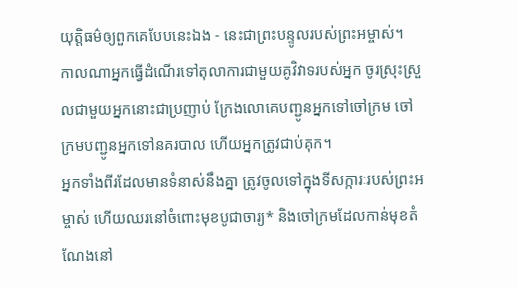យុត្តិធម៌ឲ្យពួកគេបែបនេះឯង - នេះជាព្រះបន្ទូលរបស់ព្រះអម្ចាស់។
កាលណាអ្នកធ្វើដំណើរទៅតុលាការជាមួយគូវិវាទរបស់អ្នក ចូរស្រុះស្រួលជាមួយអ្នកនោះជាប្រញាប់ ក្រែងលោគេបញ្ជូនអ្នកទៅចៅក្រម ចៅក្រមបញ្ជូនអ្នកទៅនគរបាល ហើយអ្នកត្រូវជាប់គុក។
អ្នកទាំងពីរដែលមានទំនាស់នឹងគ្នា ត្រូវចូលទៅក្នុងទីសក្ការៈរបស់ព្រះអម្ចាស់ ហើយឈរនៅចំពោះមុខបូជាចារ្យ* និងចៅក្រមដែលកាន់មុខតំណែងនៅ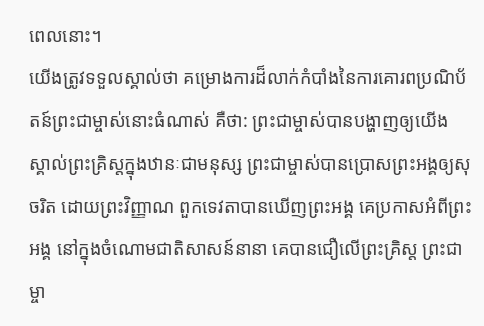ពេលនោះ។
យើងត្រូវទទួលស្គាល់ថា គម្រោងការដ៏លាក់កំបាំងនៃការគោរពប្រណិប័តន៍ព្រះជាម្ចាស់នោះធំណាស់ គឺថា: ព្រះជាម្ចាស់បានបង្ហាញឲ្យយើង ស្គាល់ព្រះគ្រិស្តក្នុងឋានៈជាមនុស្ស ព្រះជាម្ចាស់បានប្រោសព្រះអង្គឲ្យសុចរិត ដោយព្រះវិញ្ញាណ ពួកទេវតាបានឃើញព្រះអង្គ គេប្រកាសអំពីព្រះអង្គ នៅក្នុងចំណោមជាតិសាសន៍នានា គេបានជឿលើព្រះគ្រិស្ត ព្រះជាម្ចា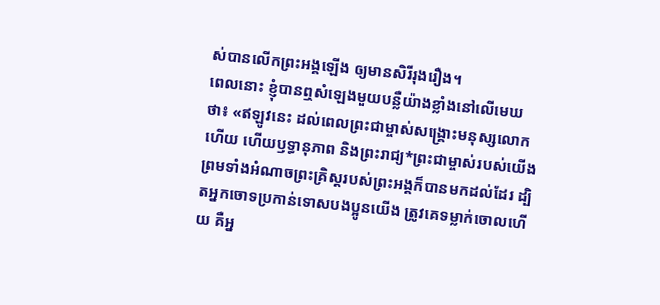ស់បានលើកព្រះអង្គឡើង ឲ្យមានសិរីរុងរឿង។
ពេលនោះ ខ្ញុំបានឮសំឡេងមួយបន្លឺយ៉ាងខ្លាំងនៅលើមេឃថា៖ «ឥឡូវនេះ ដល់ពេលព្រះជាម្ចាស់សង្គ្រោះមនុស្សលោកហើយ ហើយឫទ្ធានុភាព និងព្រះរាជ្យ*ព្រះជាម្ចាស់របស់យើង ព្រមទាំងអំណាចព្រះគ្រិស្តរបស់ព្រះអង្គក៏បានមកដល់ដែរ ដ្បិតអ្នកចោទប្រកាន់ទោសបងប្អូនយើង ត្រូវគេទម្លាក់ចោលហើយ គឺអ្ន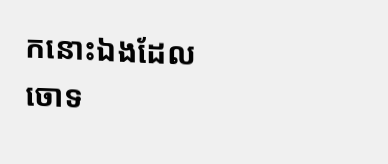កនោះឯងដែលចោទ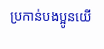ប្រកាន់បងប្អូនយើ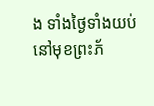ង ទាំងថ្ងៃទាំងយប់ នៅមុខព្រះភ័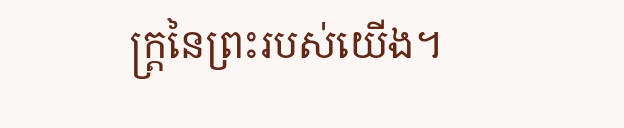ក្ត្រនៃព្រះរបស់យើង។